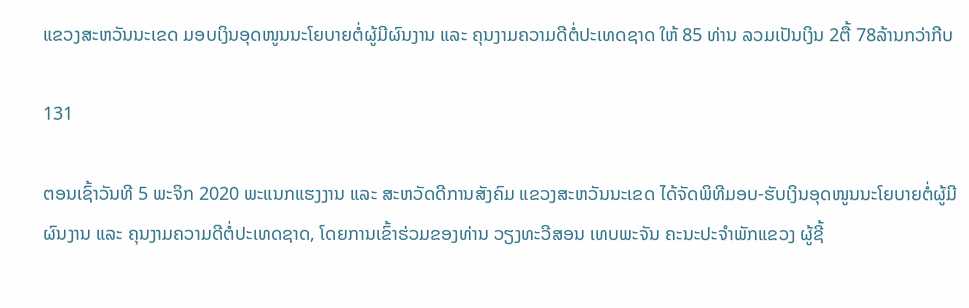ແຂວງສະຫວັນນະເຂດ ມອບເງິນອຸດໜູນນະໂຍບາຍຕໍ່ຜູ້ມີຜົນງານ ແລະ ຄຸນງາມຄວາມດີຕໍ່ປະເທດຊາດ ໃຫ້ 85 ທ່ານ ລວມເປັນເງິນ 2ຕື້ 78ລ້ານກວ່າກີບ

131

ຕອນເຊົ້າວັນທີ 5 ພະຈິກ 2020 ພະແນກແຮງງານ ແລະ ສະຫວັດດີການສັງຄົມ ແຂວງສະຫວັນນະເຂດ ໄດ້ຈັດພິທີມອບ-ຮັບເງິນອຸດໜູນນະໂຍບາຍຕໍ່ຜູ້ມີຜົນງານ ແລະ ຄຸນງາມຄວາມດີຕໍ່ປະເທດຊາດ, ໂດຍການເຂົ້າຮ່ວມຂອງທ່ານ ວຽງທະວີສອນ ເທບພະຈັນ ຄະນະປະຈຳພັກແຂວງ ຜູ້ຊີ້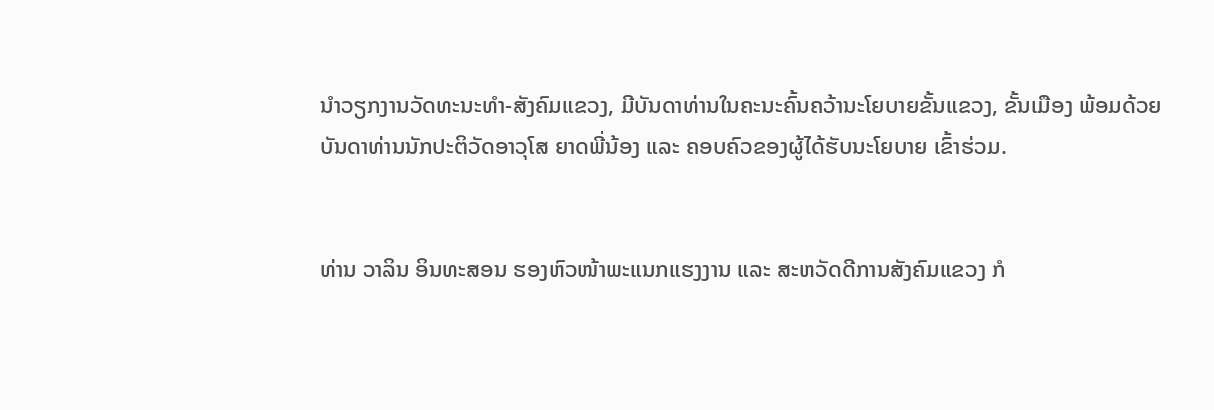ນຳວຽກງານວັດທະນະທຳ-ສັງຄົມແຂວງ, ມີບັນດາທ່ານໃນຄະນະຄົ້ນຄວ້ານະໂຍບາຍຂັ້ນແຂວງ, ຂັ້ນເມືອງ ພ້ອມດ້ວຍບັນດາທ່ານນັກປະຕິວັດອາວຸໂສ ຍາດພີ່ນ້ອງ ແລະ ຄອບຄົວຂອງຜູ້ໄດ້ຮັບນະໂຍບາຍ ເຂົ້າຮ່ວມ.


ທ່ານ ວາລິນ ອິນທະສອນ ຮອງຫົວໜ້າພະແນກແຮງງານ ແລະ ສະຫວັດດີການສັງຄົມແຂວງ ກໍ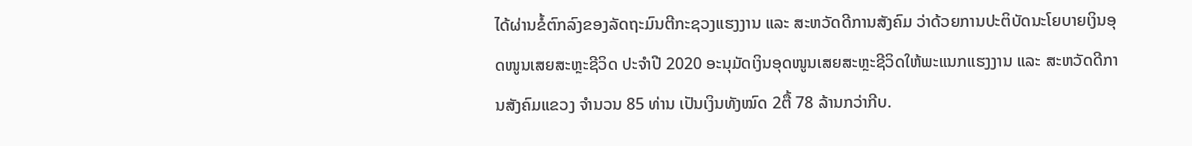ໄດ້ຜ່ານຂໍ້ຕົກລົງຂອງລັດຖະມົນຕີກະຊວງແຮງງານ ແລະ ສະຫວັດດີການສັງຄົມ ວ່າດ້ວຍການປະຕິບັດນະໂຍບາຍເງິນອຸດໜູນເສຍສະຫຼະຊີວິດ ປະຈຳປີ 2020 ອະນຸມັດເງິນອຸດໜູນເສຍສະຫຼະຊີວິດໃຫ້ພະແນກແຮງງານ ແລະ ສະຫວັດດີການສັງຄົມແຂວງ ຈຳນວນ 85 ທ່ານ ເປັນເງິນທັງໝົດ 2ຕື້ 78 ລ້ານກວ່າກີບ.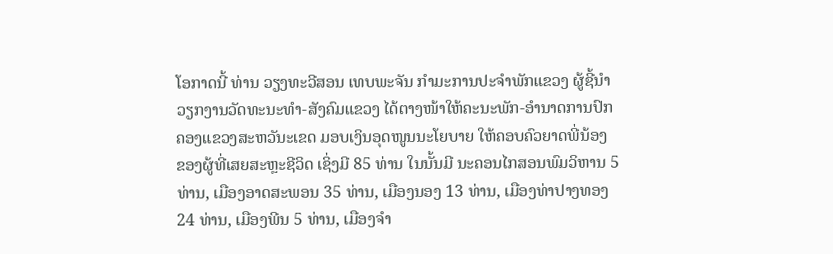ໂອກາດນີ້ ທ່ານ ວຽງທະວີສອນ ເທບພະຈັນ ກຳມະການປະຈຳພັກແຂວງ ຜູ້ຊີ້ນຳວຽກງານວັດທະນະທຳ-ສັງຄົມແຂວງ ໄດ້ຕາງໜ້າໃຫ້ຄະນະພັກ-ອຳນາດການປົກຄອງແຂວງສະຫວັນະເຂດ ມອບເງິນອຸດໜູນນະໂຍບາຍ ໃຫ້ຄອບຄົວຍາດພີ່ນ້ອງ ຂອງຜູ້ທີ່ເສຍສະຫຼະຊີວິດ ເຊິ່ງມີ 85 ທ່ານ ໃນນັ້ນມີ ນະຄອນໄກສອນພົມວິຫານ 5 ທ່ານ, ເມືອງອາດສະພອນ 35 ທ່ານ, ເມືອງນອງ 13 ທ່ານ, ເມືອງທ່າປາງທອງ 24 ທ່ານ, ເມືອງພີນ 5 ທ່ານ, ເມືອງຈຳ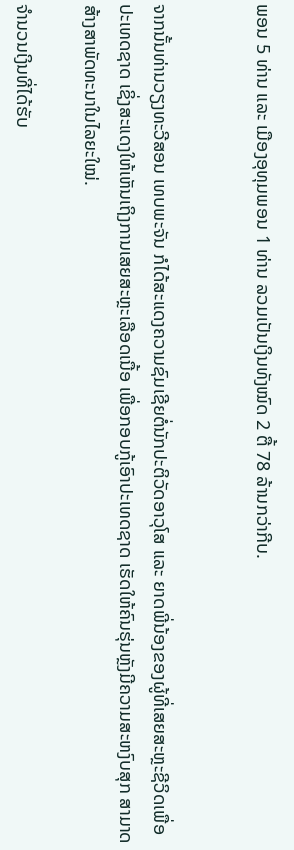ພອນ 5 ທ່ານ ແລະ ເມືອງອຸທຸມພອນ 1 ທ່ານ ລວມເປັນເງິນທັງໝົດ 2 ຕື້ 78 ລ້ານກວ່າກີບ.


ຈາກນັ້ນທ່ານວຽງທະວີສອນ ເທບພະຈັນ ກໍໄດ້ສະແດງຄວາມຊົມເຊີຍຕໍ່ນັກປະຕິວັດອາວຸໂສ ແລະ ຍາດພີ່ນ້ອງຂອງຜູ້ທີ່ເສຍສະຫຼະຊີວິດເພື່ອປະເທດຊາດ ເຊິ່ງສະແດງໃຫ້ເຫັນເຖິງການເສຍສະຫຼະເລືອດເນື້ອ ເພື່ອກອບກູ້ເອົາປະເທດຊາດ ເຮັດໃຫ້ຄົນຮຸ່ນຫຼັງມີຄວາມສະຫງົບສຸກ ສາມາດສ້າງສາພັດທະນາໃນໄລຍະໃໝ່.

ຈຳນວນເງິນທີ່ໄດ້ຮັບ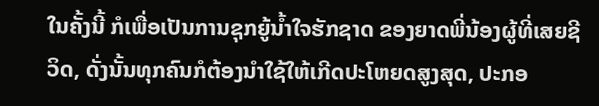ໃນຄັ້ງນີ້ ກໍເພື່ອເປັນການຊຸກຍູ້ນ້ຳໃຈຮັກຊາດ ຂອງຍາດພີ່ນ້ອງຜູ້ທີ່ເສຍຊີວິດ, ດັ່ງນັ້ນທຸກຄົນກໍຕ້ອງນຳໃຊ້ໃຫ້ເກີດປະໂຫຍດສູງສຸດ, ປະກອ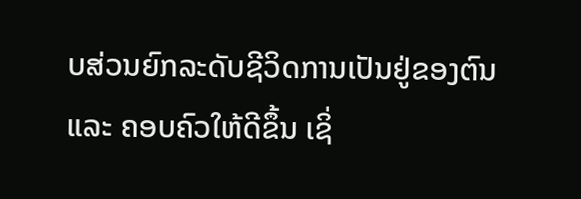ບສ່ວນຍົກລະດັບຊີວິດການເປັນຢູ່ຂອງຕົນ ແລະ ຄອບຄົວໃຫ້ດີຂຶ້ນ ເຊິ່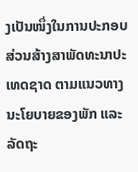ງເປັນໜຶ່ງໃນການປະກອບສ່ວນສ້າງສາພັດທະນາປະເທດຊາດ ຕາມແນວທາງນະໂຍບາຍຂອງພັກ ແລະ ລັດຖະ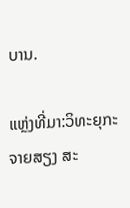ບານ.

ແຫຼ່ງທີ່ມາ:ວິທະຍຸກະຈາຍສຽງ ສະ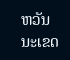ຫວັນນະເຂດ